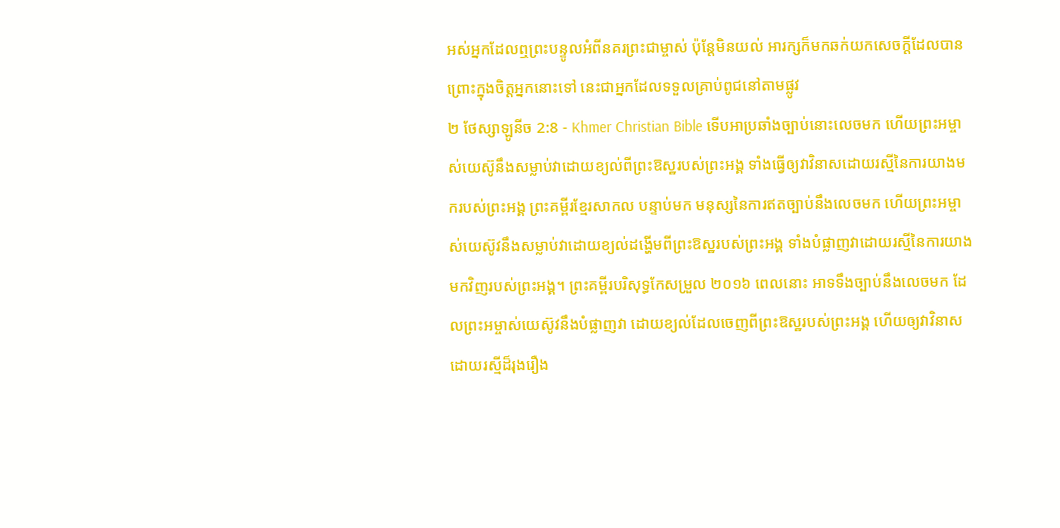អស់អ្នកដែលឮព្រះបន្ទូលអំពីនគរព្រះជាម្ចាស់ ប៉ុន្ដែមិនយល់ អារក្សក៏មកឆក់យកសេចក្ដីដែលបានព្រោះក្នុងចិត្ដអ្នកនោះទៅ នេះជាអ្នកដែលទទួលគ្រាប់ពូជនៅតាមផ្លូវ
២ ថែស្សាឡូនីច 2:8 - Khmer Christian Bible ទើបអាប្រឆាំងច្បាប់នោះលេចមក ហើយព្រះអម្ចាស់យេស៊ូនឹងសម្លាប់វាដោយខ្យល់ពីព្រះឱស្ឋរបស់ព្រះអង្គ ទាំងធ្វើឲ្យវាវិនាសដោយរស្មីនៃការយាងមករបស់ព្រះអង្គ ព្រះគម្ពីរខ្មែរសាកល បន្ទាប់មក មនុស្សនៃការឥតច្បាប់នឹងលេចមក ហើយព្រះអម្ចាស់យេស៊ូវនឹងសម្លាប់វាដោយខ្យល់ដង្ហើមពីព្រះឱស្ឋរបស់ព្រះអង្គ ទាំងបំផ្លាញវាដោយរស្មីនៃការយាងមកវិញរបស់ព្រះអង្គ។ ព្រះគម្ពីរបរិសុទ្ធកែសម្រួល ២០១៦ ពេលនោះ អាទទឹងច្បាប់នឹងលេចមក ដែលព្រះអម្ចាស់យេស៊ូវនឹងបំផ្លាញវា ដោយខ្យល់ដែលចេញពីព្រះឱស្ឋរបស់ព្រះអង្គ ហើយឲ្យវាវិនាសដោយរស្មីដ៏រុងរឿង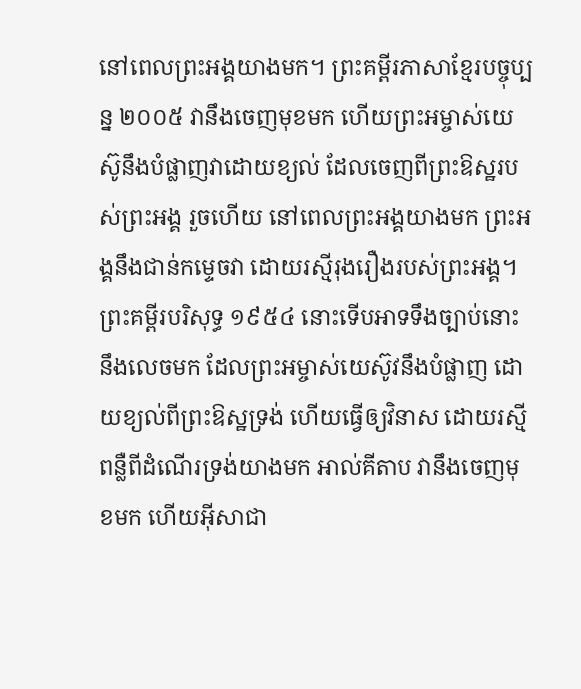នៅពេលព្រះអង្គយាងមក។ ព្រះគម្ពីរភាសាខ្មែរបច្ចុប្បន្ន ២០០៥ វានឹងចេញមុខមក ហើយព្រះអម្ចាស់យេស៊ូនឹងបំផ្លាញវាដោយខ្យល់ ដែលចេញពីព្រះឱស្ឋរបស់ព្រះអង្គ រួចហើយ នៅពេលព្រះអង្គយាងមក ព្រះអង្គនឹងជាន់កម្ទេចវា ដោយរស្មីរុងរឿងរបស់ព្រះអង្គ។ ព្រះគម្ពីរបរិសុទ្ធ ១៩៥៤ នោះទើបអាទទឹងច្បាប់នោះនឹងលេចមក ដែលព្រះអម្ចាស់យេស៊ូវនឹងបំផ្លាញ ដោយខ្យល់ពីព្រះឱស្ឋទ្រង់ ហើយធ្វើឲ្យវិនាស ដោយរស្មីពន្លឺពីដំណើរទ្រង់យាងមក អាល់គីតាប វានឹងចេញមុខមក ហើយអ៊ីសាជា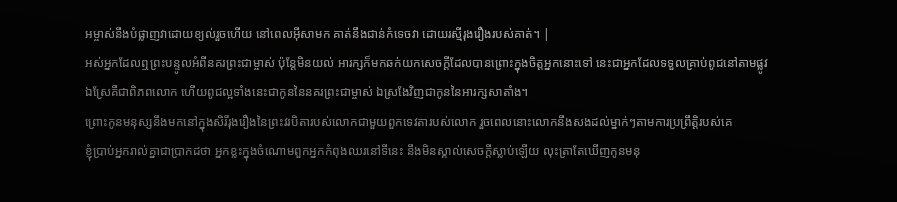អម្ចាស់នឹងបំផ្លាញវាដោយខ្យល់រួចហើយ នៅពេលអ៊ីសាមក គាត់នឹងជាន់កំទេចវា ដោយរស្មីរុងរឿងរបស់គាត់។ |
អស់អ្នកដែលឮព្រះបន្ទូលអំពីនគរព្រះជាម្ចាស់ ប៉ុន្ដែមិនយល់ អារក្សក៏មកឆក់យកសេចក្ដីដែលបានព្រោះក្នុងចិត្ដអ្នកនោះទៅ នេះជាអ្នកដែលទទួលគ្រាប់ពូជនៅតាមផ្លូវ
ឯស្រែគឺជាពិភពលោក ហើយពូជល្អទាំងនេះជាកូននៃនគរព្រះជាម្ចាស់ ឯស្រងែវិញជាកូននៃអារក្សសាតាំង។
ព្រោះកូនមនុស្សនឹងមកនៅក្នុងសិរីរុងរឿងនៃព្រះវរបិតារបស់លោកជាមួយពួកទេវតារបស់លោក រួចពេលនោះលោកនឹងសងដល់ម្នាក់ៗតាមការប្រព្រឹត្ដិរបស់គេ
ខ្ញុំប្រាប់អ្នករាល់គ្នាជាប្រាកដថា អ្នកខ្លះក្នុងចំណោមពួកអ្នកកំពុងឈរនៅទីនេះ នឹងមិនស្គាល់សេចក្ដីស្លាប់ឡើយ លុះត្រាតែឃើញកូនមនុ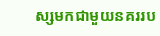ស្សមកជាមួយនគររប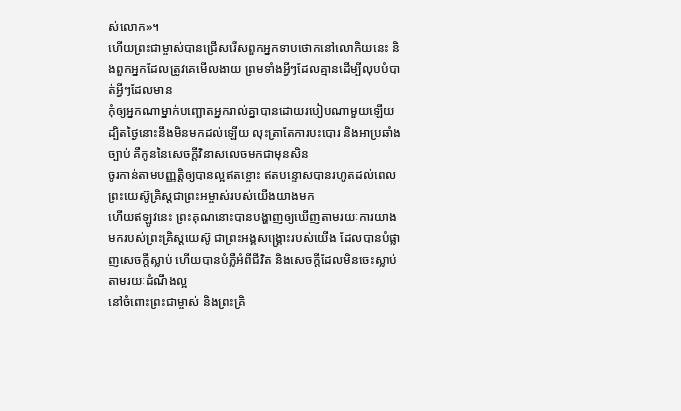ស់លោក»។
ហើយព្រះជាម្ចាស់បានជ្រើសរើសពួកអ្នកទាបថោកនៅលោកិយនេះ និងពួកអ្នកដែលត្រូវគេមើលងាយ ព្រមទាំងអ្វីៗដែលគ្មានដើម្បីលុបបំបាត់អ្វីៗដែលមាន
កុំឲ្យអ្នកណាម្នាក់បញ្ឆោតអ្នករាល់គ្នាបានដោយរបៀបណាមួយឡើយ ដ្បិតថ្ងៃនោះនឹងមិនមកដល់ឡើយ លុះត្រាតែការបះបោរ និងអាប្រឆាំងច្បាប់ គឺកូននៃសេចក្ដីវិនាសលេចមកជាមុនសិន
ចូរកាន់តាមបញ្ញត្ដិឲ្យបានល្អឥតខ្ចោះ ឥតបន្ទោសបានរហូតដល់ពេលព្រះយេស៊ូគ្រិស្ដជាព្រះអម្ចាស់របស់យើងយាងមក
ហើយឥឡូវនេះ ព្រះគុណនោះបានបង្ហាញឲ្យឃើញតាមរយៈការយាងមករបស់ព្រះគ្រិស្ដយេស៊ូ ជាព្រះអង្គសង្គ្រោះរបស់យើង ដែលបានបំផ្លាញសេចក្ដីស្លាប់ ហើយបានបំភ្លឺអំពីជីវិត និងសេចក្ដីដែលមិនចេះស្លាប់តាមរយៈដំណឹងល្អ
នៅចំពោះព្រះជាម្ចាស់ និងព្រះគ្រិ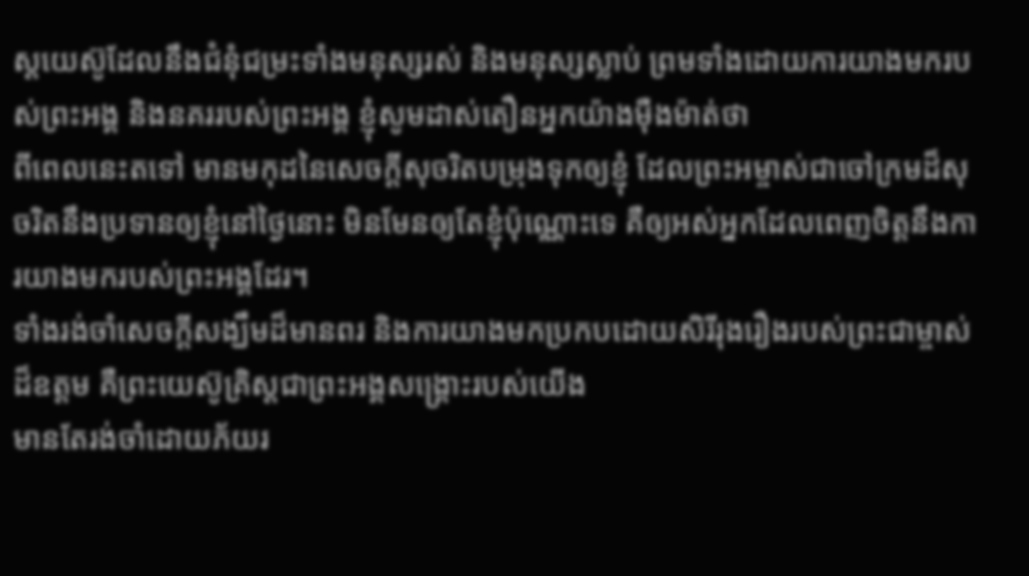ស្ដយេស៊ូដែលនឹងជំនុំជម្រះទាំងមនុស្សរស់ និងមនុស្សស្លាប់ ព្រមទាំងដោយការយាងមករបស់ព្រះអង្គ និងនគររបស់ព្រះអង្គ ខ្ញុំសូមដាស់តឿនអ្នកយ៉ាងម៉ឺងម៉ាត់ថា
ពីពេលនេះតទៅ មានមកុដនៃសេចក្ដីសុចរិតបម្រុងទុកឲ្យខ្ញុំ ដែលព្រះអម្ចាស់ជាចៅក្រមដ៏សុចរិតនឹងប្រទានឲ្យខ្ញុំនៅថ្ងៃនោះ មិនមែនឲ្យតែខ្ញុំប៉ុណ្ណោះទេ គឺឲ្យអស់អ្នកដែលពេញចិត្តនឹងការយាងមករបស់ព្រះអង្គដែរ។
ទាំងរង់ចាំសេចក្ដីសង្ឃឹមដ៏មានពរ និងការយាងមកប្រកបដោយសិរីរុងរឿងរបស់ព្រះជាម្ចាស់ដ៏ឧត្ដម គឺព្រះយេស៊ូគ្រិស្ដជាព្រះអង្គសង្គ្រោះរបស់យើង
មានតែរង់ចាំដោយភ័យរ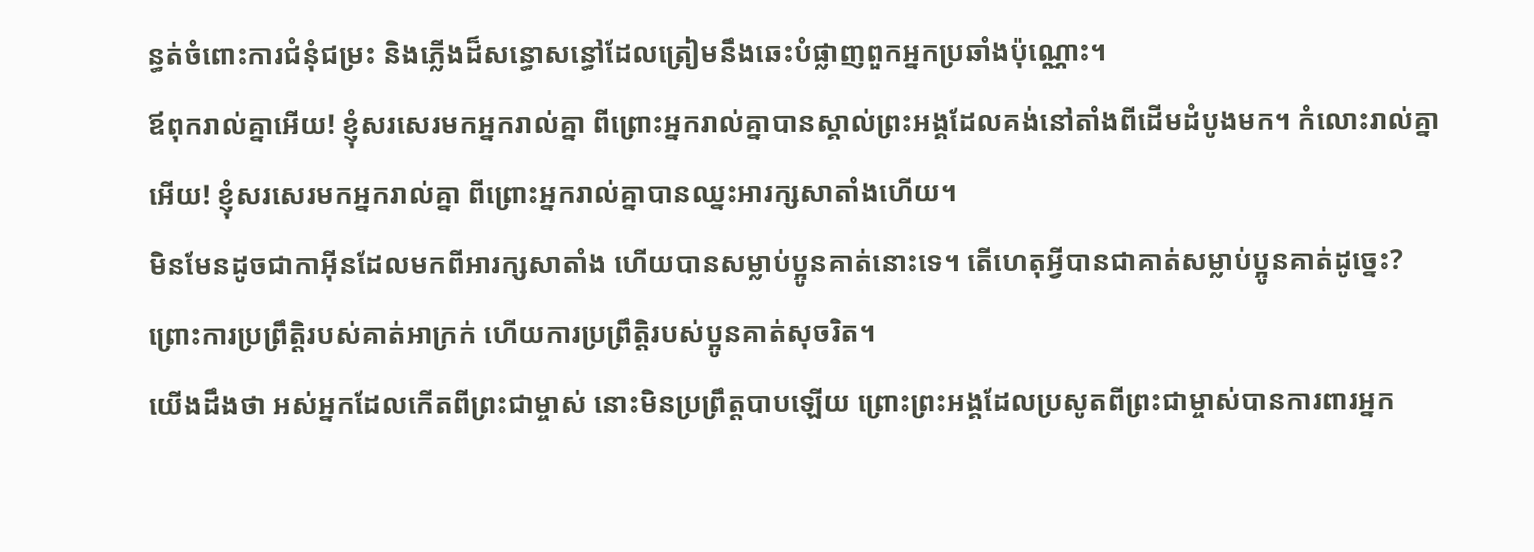ន្ធត់ចំពោះការជំនុំជម្រះ និងភ្លើងដ៏សន្ធោសន្ធៅដែលត្រៀមនឹងឆេះបំផ្លាញពួកអ្នកប្រឆាំងប៉ុណ្ណោះ។
ឪពុករាល់គ្នាអើយ! ខ្ញុំសរសេរមកអ្នករាល់គ្នា ពីព្រោះអ្នករាល់គ្នាបានស្គាល់ព្រះអង្គដែលគង់នៅតាំងពីដើមដំបូងមក។ កំលោះរាល់គ្នាអើយ! ខ្ញុំសរសេរមកអ្នករាល់គ្នា ពីព្រោះអ្នករាល់គ្នាបានឈ្នះអារក្សសាតាំងហើយ។
មិនមែនដូចជាកាអ៊ីនដែលមកពីអារក្សសាតាំង ហើយបានសម្លាប់ប្អូនគាត់នោះទេ។ តើហេតុអ្វីបានជាគាត់សម្លាប់ប្អូនគាត់ដូច្នេះ? ព្រោះការប្រព្រឹត្ដិរបស់គាត់អាក្រក់ ហើយការប្រព្រឹត្ដិរបស់ប្អូនគាត់សុចរិត។
យើងដឹងថា អស់អ្នកដែលកើតពីព្រះជាម្ចាស់ នោះមិនប្រព្រឹត្ដបាបឡើយ ព្រោះព្រះអង្គដែលប្រសូតពីព្រះជាម្ចាស់បានការពារអ្នក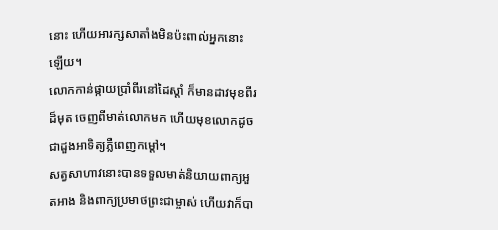នោះ ហើយអារក្សសាតាំងមិនប៉ះពាល់អ្នកនោះឡើយ។
លោកកាន់ផ្កាយប្រាំពីរនៅដៃស្ដាំ ក៏មានដាវមុខពីរដ៏មុត ចេញពីមាត់លោកមក ហើយមុខលោកដូចជាដួងអាទិត្យភ្លឺពេញកម្ដៅ។
សត្វសាហាវនោះបានទទួលមាត់និយាយពាក្យអួតអាង និងពាក្យប្រមាថព្រះជាម្ចាស់ ហើយវាក៏បា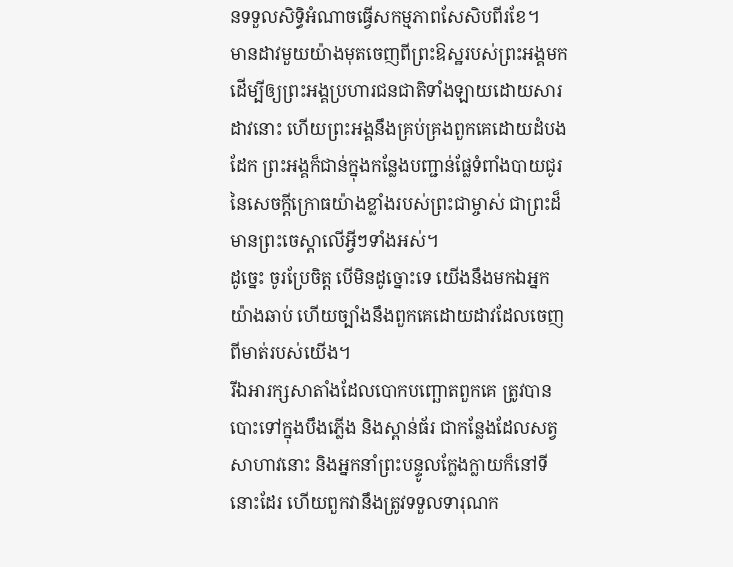នទទួលសិទ្ធិអំណាចធ្វើសកម្មភាពសែសិបពីរខែ។
មានដាវមួយយ៉ាងមុតចេញពីព្រះឱស្ឋរបស់ព្រះអង្គមកដើម្បីឲ្យព្រះអង្គប្រហារជនជាតិទាំងឡាយដោយសារដាវនោះ ហើយព្រះអង្គនឹងគ្រប់គ្រងពួកគេដោយដំបងដែក ព្រះអង្គក៏ជាន់ក្នុងកន្លែងបញ្ជាន់ផ្លែទំពាំងបាយជូរនៃសេចក្ដីក្រោធយ៉ាងខ្លាំងរបស់ព្រះជាម្ចាស់ ជាព្រះដ៏មានព្រះចេស្ដាលើអ្វីៗទាំងអស់។
ដូច្នេះ ចូរប្រែចិត្ដ បើមិនដូច្នោះទេ យើងនឹងមកឯអ្នកយ៉ាងឆាប់ ហើយច្បាំងនឹងពួកគេដោយដាវដែលចេញពីមាត់របស់យើង។
រីឯអារក្សសាតាំងដែលបោកបញ្ឆោតពួកគេ ត្រូវបានបោះទៅក្នុងបឹងភ្លើង និងស្ពាន់ធ័រ ជាកន្លែងដែលសត្វសាហាវនោះ និងអ្នកនាំព្រះបន្ទូលក្លែងក្លាយក៏នៅទីនោះដែរ ហើយពួកវានឹងត្រូវទទួលទារុណក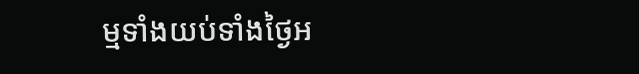ម្មទាំងយប់ទាំងថ្ងៃអ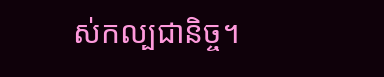ស់កល្បជានិច្ច។